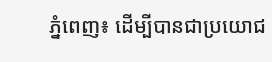ភ្នំពេញ៖ ដើម្បីបានជាប្រយោជ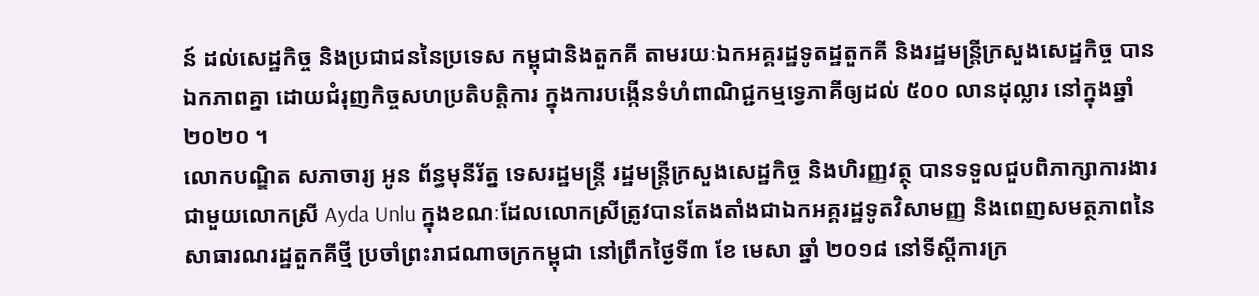ន៍ ដល់សេដ្ឋកិច្ច និងប្រជាជននៃប្រទេស កម្ពុជានិងតួកគី តាមរយៈឯកអគ្គរដ្ឋទូតដ្ឋតួកគី និងរដ្ឋមន្ត្រីក្រសួងសេដ្ឋកិច្ច បានឯកភាពគ្នា ដោយជំរុញកិច្ចសហប្រតិបត្តិការ ក្នុងការបង្កើនទំហំពាណិជ្ជកម្មទ្វេភាគីឲ្យដល់ ៥០០ លានដុល្លារ នៅក្នុងឆ្នាំ ២០២០ ។
លោកបណ្ឌិត សភាចារ្យ អូន ព័ន្ធមុនីរ័ត្ន ទេសរដ្ឋមន្ត្រី រដ្ឋមន្ត្រីក្រសួងសេដ្ឋកិច្ច និងហិរញ្ញវត្ថុ បានទទួលជួបពិភាក្សាការងារ ជាមួយលោកស្រី Ayda Unlu ក្នុងខណៈដែលលោកស្រីត្រូវបានតែងតាំងជាឯកអគ្គរដ្ឋទូតវិសាមញ្ញ និងពេញសមត្ថភាពនៃសាធារណរដ្ឋតួកគីថ្មី ប្រចាំព្រះរាជណាចក្រកម្ពុជា នៅព្រឹកថ្ងៃទី៣ ខែ មេសា ឆ្នាំ ២០១៨ នៅទីស្ដីការក្រ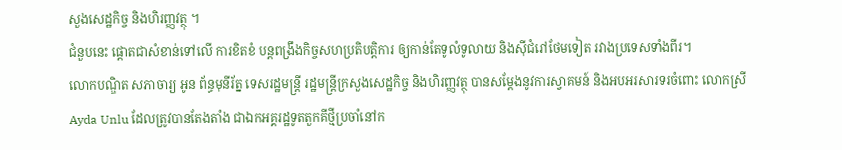សួងសេដ្ឋកិច្ច និងហិរញ្ញវត្ថុ ។
ជំនួបនេះ ផ្តោតជាសំខាន់ទៅលើ ការខិតខំ បន្តពង្រឹងកិច្ចសហប្រតិបត្តិការ ឲ្យកាន់តែទូលំទូលាយ និងស៊ីជំរៅថែមទៀត រវាងប្រទេសទាំងពីរ។
លោកបណ្ឌិត សភាចារ្យ អូន ព័ន្ធមុនីរ័ត្ន ទេសរដ្ឋមន្ត្រី រដ្ឋមន្ត្រីក្រសួងសេដ្ឋកិច្ច និងហិរញ្ញវត្ថុ បានសម្តែងនូវការស្វាគមន៍ និងអបអរសារទរចំពោះ លោកស្រី Ayda Unlu ដែលត្រូវបានតែងតាំង ជាឯកអគ្គរដ្ឋទូតតួកគីថ្មីប្រចាំនៅក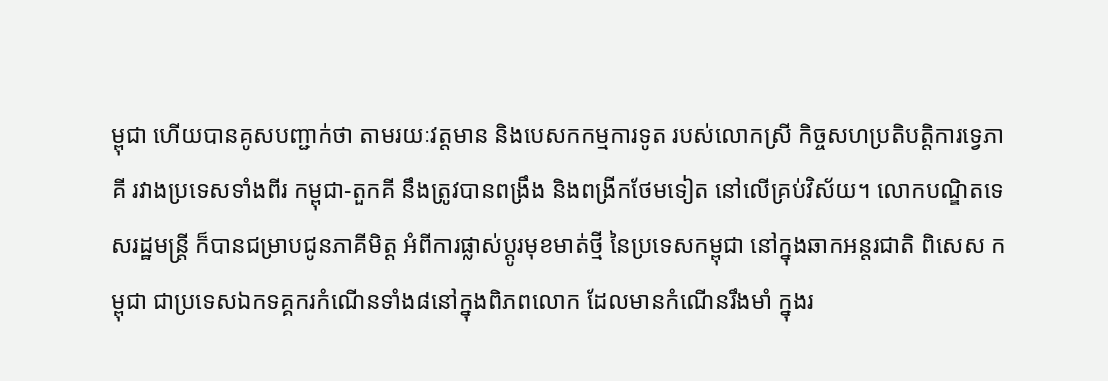ម្ពុជា ហើយបានគូសបញ្ជាក់ថា តាមរយៈវត្តមាន និងបេសកកម្មការទូត របស់លោកស្រី កិច្ចសហប្រតិបត្តិការទ្វេភាគី រវាងប្រទេសទាំងពីរ កម្ពុជា-តួកគី នឹងត្រូវបានពង្រឹង និងពង្រីកថែមទៀត នៅលើគ្រប់វិស័យ។ លោកបណ្ឌិតទេសរដ្ឋមន្ត្រី ក៏បានជម្រាបជូនភាគីមិត្ត អំពីការផ្លាស់ប្តូរមុខមាត់ថ្មី នៃប្រទេសកម្ពុជា នៅក្នុងឆាកអន្តរជាតិ ពិសេស កម្ពុជា ជាប្រទេសឯកទគ្គករកំណើនទាំង៨នៅក្នុងពិភពលោក ដែលមានកំណើនរឹងមាំ ក្នុងរ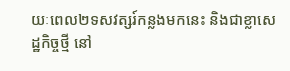យៈពេល២ទសវត្សរ៍កន្លងមកនេះ និងជាខ្លាសេដ្ឋកិច្ចថ្មី នៅ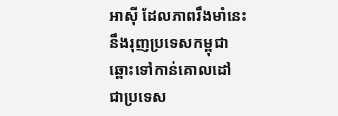អាស៊ី ដែលភាពរឹងមាំនេះ នឹងរុញប្រទេសកម្ពុជា ឆ្ពោះទៅកាន់គោលដៅ ជាប្រទេស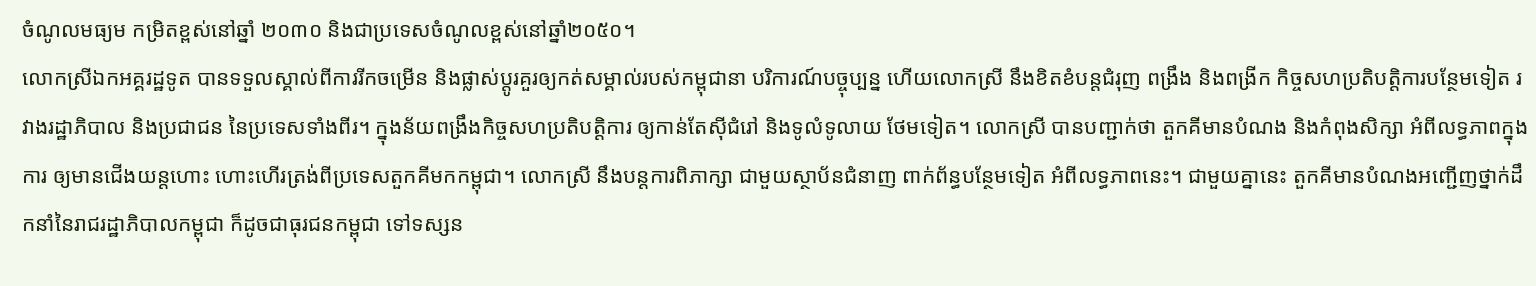ចំណូលមធ្យម កម្រិតខ្ពស់នៅឆ្នាំ ២០៣០ និងជាប្រទេសចំណូលខ្ពស់នៅឆ្នាំ២០៥០។
លោកស្រីឯកអគ្គរដ្ឋទូត បានទទួលស្គាល់ពីការរីកចម្រើន និងផ្លាស់ប្តូរគួរឲ្យកត់សម្គាល់របស់កម្ពុជានា បរិការណ៍បច្ចុប្បន្ន ហើយលោកស្រី នឹងខិតខំបន្តជំរុញ ពង្រឹង និងពង្រីក កិច្ចសហប្រតិបត្តិការបន្ថែមទៀត រវាងរដ្ឋាភិបាល និងប្រជាជន នៃប្រទេសទាំងពីរ។ ក្នុងន័យពង្រឹងកិច្ចសហប្រតិបត្តិការ ឲ្យកាន់តែស៊ីជំរៅ និងទូលំទូលាយ ថែមទៀត។ លោកស្រី បានបញ្ជាក់ថា តួកគីមានបំណង និងកំពុងសិក្សា អំពីលទ្ធភាពក្នុងការ ឲ្យមានជើងយន្តហោះ ហោះហើរត្រង់ពីប្រទេសតួកគីមកកម្ពុជា។ លោកស្រី នឹងបន្តការពិភាក្សា ជាមួយស្ថាប័នជំនាញ ពាក់ព័ន្ធបន្ថែមទៀត អំពីលទ្ធភាពនេះ។ ជាមួយគ្នានេះ តួកគីមានបំណងអញ្ជើញថ្នាក់ដឹកនាំនៃរាជរដ្ឋាភិបាលកម្ពុជា ក៏ដូចជាធុរជនកម្ពុជា ទៅទស្សន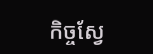កិច្ចស្វែ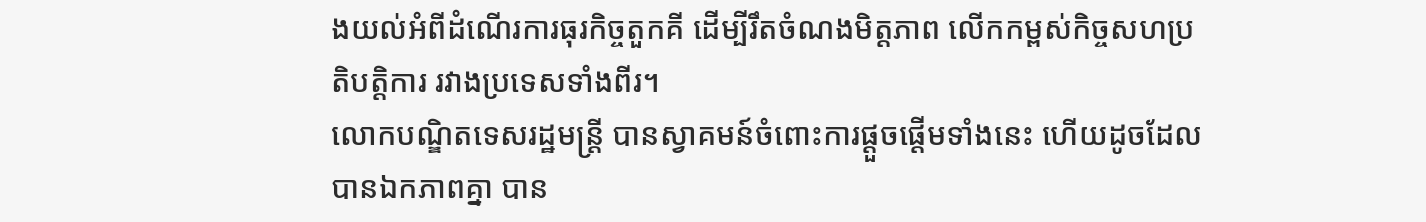ងយល់អំពីដំណើរការធុរកិច្ចតួកគី ដើម្បីរឹតចំណងមិត្តភាព លើកកម្ពស់កិច្ចសហប្រតិបត្តិការ រវាងប្រទេសទាំងពីរ។
លោកបណ្ឌិតទេសរដ្ឋមន្ត្រី បានស្វាគមន៍ចំពោះការផ្តួចផ្តើមទាំងនេះ ហើយដូចដែលបានឯកភាពគ្នា បាន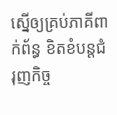ស្នើឲ្យគ្រប់ភាគីពាក់ព័ន្ធ ខិតខំបន្តជំរុញកិច្ច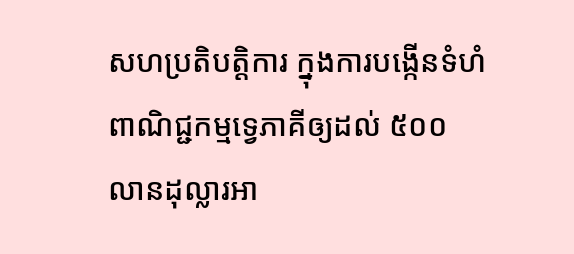សហប្រតិបត្តិការ ក្នុងការបង្កើនទំហំពាណិជ្ជកម្មទ្វេភាគីឲ្យដល់ ៥០០ លានដុល្លារអា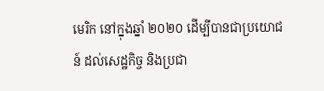មេរិក នៅក្នុងឆ្នាំ ២០២០ ដើម្បីបានជាប្រយោជន៍ ដល់សេដ្ឋកិច្ច និងប្រជា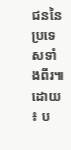ជននៃប្រទេសទាំងពីរ៕ ដោយ ៖ ប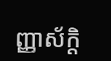ញ្ញាស័ក្តិ